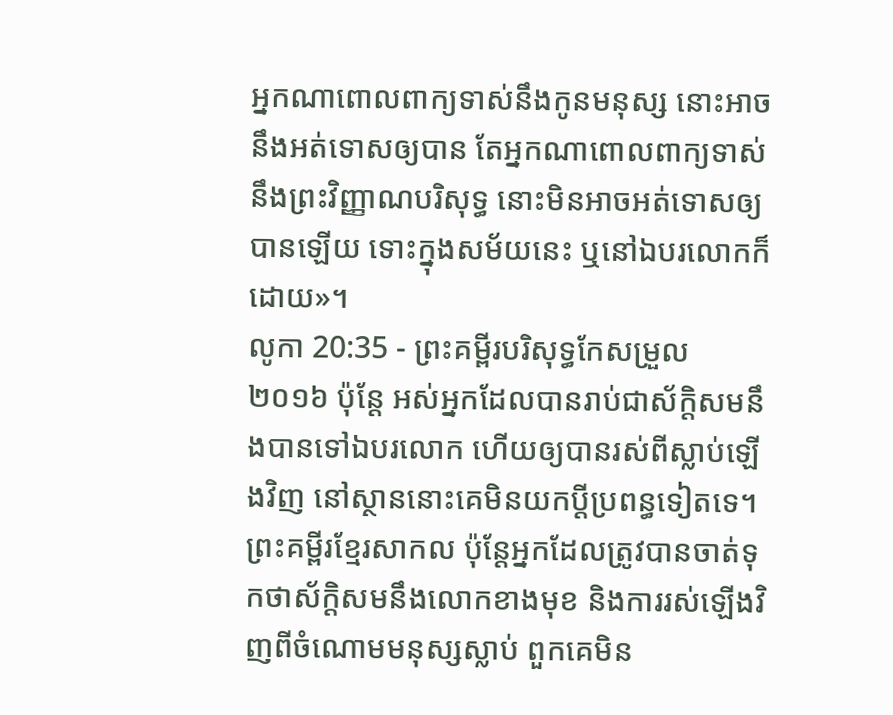អ្នកណាពោលពាក្យទាស់នឹងកូនមនុស្ស នោះអាចនឹងអត់ទោសឲ្យបាន តែអ្នកណាពោលពាក្យទាស់នឹងព្រះវិញ្ញាណបរិសុទ្ធ នោះមិនអាចអត់ទោសឲ្យបានឡើយ ទោះក្នុងសម័យនេះ ឬនៅឯបរលោកក៏ដោយ»។
លូកា 20:35 - ព្រះគម្ពីរបរិសុទ្ធកែសម្រួល ២០១៦ ប៉ុន្តែ អស់អ្នកដែលបានរាប់ជាស័ក្តិសមនឹងបានទៅឯបរលោក ហើយឲ្យបានរស់ពីស្លាប់ឡើងវិញ នៅស្ថាននោះគេមិនយកប្តីប្រពន្ធទៀតទេ។ ព្រះគម្ពីរខ្មែរសាកល ប៉ុន្តែអ្នកដែលត្រូវបានចាត់ទុកថាស័ក្ដិសមនឹងលោកខាងមុខ និងការរស់ឡើងវិញពីចំណោមមនុស្សស្លាប់ ពួកគេមិន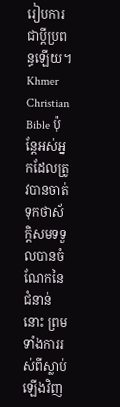រៀបការជាប្ដីប្រពន្ធឡើយ។ Khmer Christian Bible ប៉ុន្ដែអស់អ្នកដែលត្រូវបានចាត់ទុកថាស័ក្តិសមទទួលបានចំណែកនៃជំនាន់នោះ ព្រមទាំងការរស់ពីស្លាប់ឡើងវិញ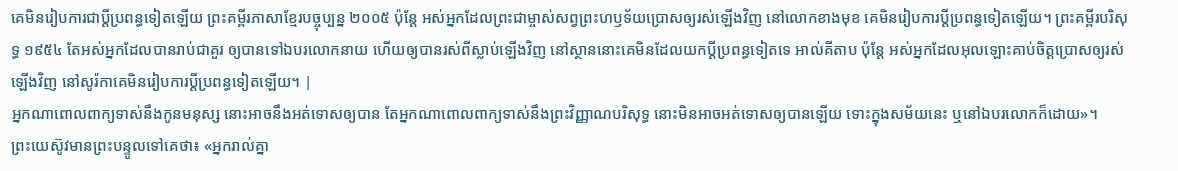គេមិនរៀបការជាប្ដីប្រពន្ធទៀតឡើយ ព្រះគម្ពីរភាសាខ្មែរបច្ចុប្បន្ន ២០០៥ ប៉ុន្តែ អស់អ្នកដែលព្រះជាម្ចាស់សព្វព្រះហឫទ័យប្រោសឲ្យរស់ឡើងវិញ នៅលោកខាងមុខ គេមិនរៀបការប្ដីប្រពន្ធទៀតឡើយ។ ព្រះគម្ពីរបរិសុទ្ធ ១៩៥៤ តែអស់អ្នកដែលបានរាប់ជាគួរ ឲ្យបានទៅឯបរលោកនាយ ហើយឲ្យបានរស់ពីស្លាប់ឡើងវិញ នៅស្ថាននោះគេមិនដែលយកប្ដីប្រពន្ធទៀតទេ អាល់គីតាប ប៉ុន្តែ អស់អ្នកដែលអុលឡោះគាប់ចិត្តប្រោសឲ្យរស់ឡើងវិញ នៅសូរ៉កាគេមិនរៀបការប្ដីប្រពន្ធទៀតឡើយ។ |
អ្នកណាពោលពាក្យទាស់នឹងកូនមនុស្ស នោះអាចនឹងអត់ទោសឲ្យបាន តែអ្នកណាពោលពាក្យទាស់នឹងព្រះវិញ្ញាណបរិសុទ្ធ នោះមិនអាចអត់ទោសឲ្យបានឡើយ ទោះក្នុងសម័យនេះ ឬនៅឯបរលោកក៏ដោយ»។
ព្រះយេស៊ូវមានព្រះបន្ទូលទៅគេថា៖ «អ្នករាល់គ្នា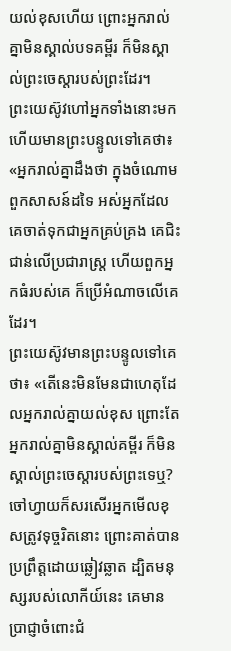យល់ខុសហើយ ព្រោះអ្នករាល់គ្នាមិនស្គាល់បទគម្ពីរ ក៏មិនស្គាល់ព្រះចេស្តារបស់ព្រះដែរ។
ព្រះយេស៊ូវហៅអ្នកទាំងនោះមក ហើយមានព្រះបន្ទូលទៅគេថា៖ «អ្នករាល់គ្នាដឹងថា ក្នុងចំណោមពួកសាសន៍ដទៃ អស់អ្នកដែលគេចាត់ទុកជាអ្នកគ្រប់គ្រង គេជិះជាន់លើប្រជារាស្រ្ត ហើយពួកអ្នកធំរបស់គេ ក៏ប្រើអំណាចលើគេដែរ។
ព្រះយេស៊ូវមានព្រះបន្ទូលទៅគេថា៖ «តើនេះមិនមែនជាហេតុដែលអ្នករាល់គ្នាយល់ខុស ព្រោះតែអ្នករាល់គ្នាមិនស្គាល់គម្ពីរ ក៏មិនស្គាល់ព្រះចេស្តារបស់ព្រះទេឬ?
ចៅហ្វាយក៏សរសើរអ្នកមើលខុសត្រូវទុច្ចរិតនោះ ព្រោះគាត់បានប្រព្រឹត្តដោយឆ្លៀវឆ្លាត ដ្បិតមនុស្សរបស់លោកីយ៍នេះ គេមានប្រាជ្ញាចំពោះជំ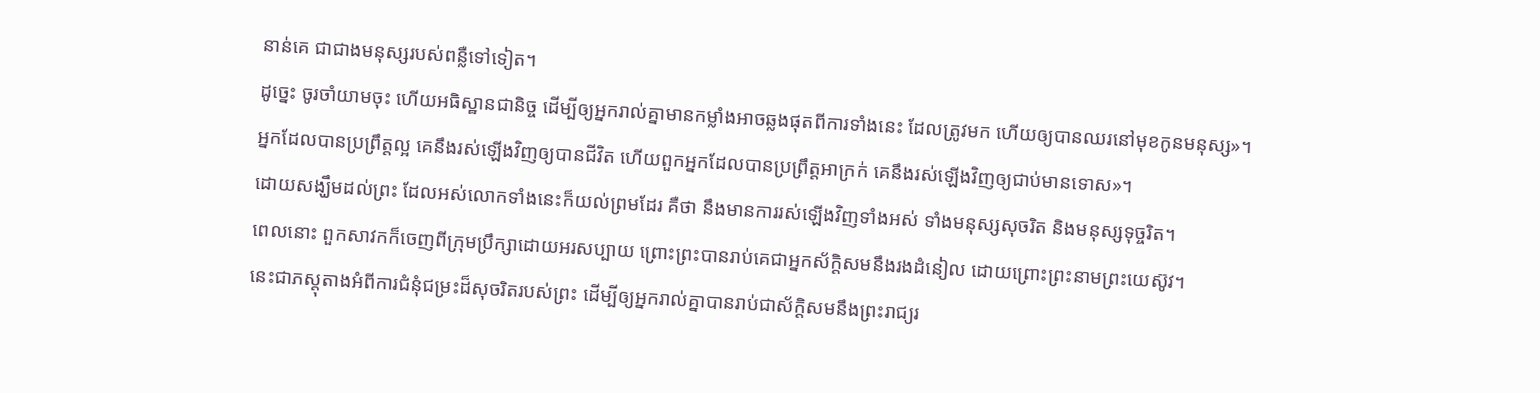នាន់គេ ជាជាងមនុស្សរបស់ពន្លឺទៅទៀត។
ដូច្នេះ ចូរចាំយាមចុះ ហើយអធិស្ឋានជានិច្ច ដើម្បីឲ្យអ្នករាល់គ្នាមានកម្លាំងអាចឆ្លងផុតពីការទាំងនេះ ដែលត្រូវមក ហើយឲ្យបានឈរនៅមុខកូនមនុស្ស»។
អ្នកដែលបានប្រព្រឹត្តល្អ គេនឹងរស់ឡើងវិញឲ្យបានជីវិត ហើយពួកអ្នកដែលបានប្រព្រឹត្តអាក្រក់ គេនឹងរស់ឡើងវិញឲ្យជាប់មានទោស»។
ដោយសង្ឃឹមដល់ព្រះ ដែលអស់លោកទាំងនេះក៏យល់ព្រមដែរ គឺថា នឹងមានការរស់ឡើងវិញទាំងអស់ ទាំងមនុស្សសុចរិត និងមនុស្សទុច្ចរិត។
ពេលនោះ ពួកសាវកក៏ចេញពីក្រុមប្រឹក្សាដោយអរសប្បាយ ព្រោះព្រះបានរាប់គេជាអ្នកស័ក្តិសមនឹងរងដំនៀល ដោយព្រោះព្រះនាមព្រះយេស៊ូវ។
នេះជាភស្តុតាងអំពីការជំនុំជម្រះដ៏សុចរិតរបស់ព្រះ ដើម្បីឲ្យអ្នករាល់គ្នាបានរាប់ជាស័ក្ដិសមនឹងព្រះរាជ្យរ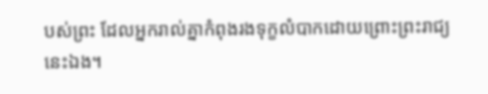បស់ព្រះ ដែលអ្នករាល់គ្នាកំពុងរងទុក្ខលំបាកដោយព្រោះព្រះរាជ្យនេះឯង។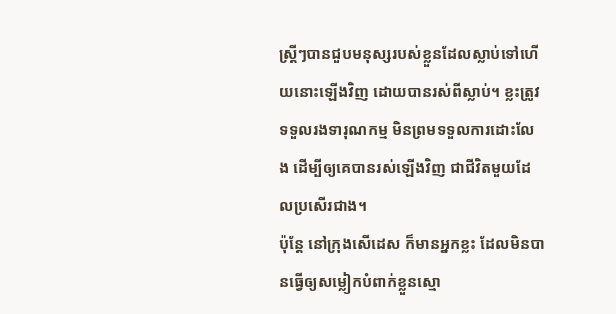ស្ត្រីៗបានជួបមនុស្សរបស់ខ្លួនដែលស្លាប់ទៅហើយនោះឡើងវិញ ដោយបានរស់ពីស្លាប់។ ខ្លះត្រូវទទួលរងទារុណកម្ម មិនព្រមទទួលការដោះលែង ដើម្បីឲ្យគេបានរស់ឡើងវិញ ជាជីវិតមួយដែលប្រសើរជាង។
ប៉ុន្តែ នៅក្រុងសើដេស ក៏មានអ្នកខ្លះ ដែលមិនបានធ្វើឲ្យសម្លៀកបំពាក់ខ្លួនស្មោ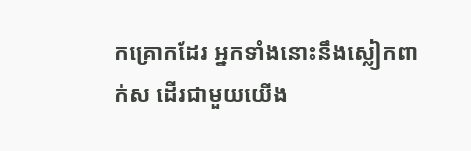កគ្រោកដែរ អ្នកទាំងនោះនឹងស្លៀកពាក់ស ដើរជាមួយយើង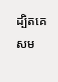ដ្បិតគេសម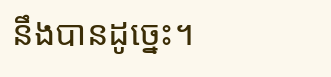នឹងបានដូច្នេះ។